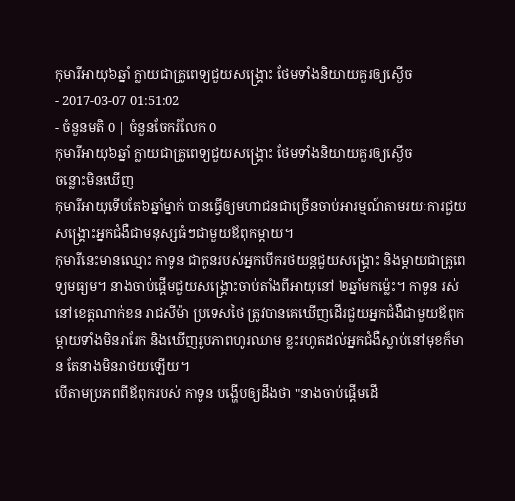កុមារីអាយុ៦ឆ្នាំ ក្លាយជាគ្រូពេទ្យជួយសង្គ្រោះ ថែមទាំងនិយាយគួរឲ្យស្ងើច
- 2017-03-07 01:51:02
- ចំនួនមតិ 0 | ចំនួនចែករំលែក 0
កុមារីអាយុ៦ឆ្នាំ ក្លាយជាគ្រូពេទ្យជួយសង្គ្រោះ ថែមទាំងនិយាយគួរឲ្យស្ងើច
ចន្លោះមិនឃើញ
កុមារីអាយុទើបតែ៦ឆ្នាំម្នាក់ បានធ្វើឲ្យមហាជនជាច្រើនចាប់អារម្មណ៍តាមរយៈការជួយសង្គ្រោះអ្នកជំងឺជាមនុស្សធំៗជាមួយឪពុកម្ដាយ។
កុមារីនេះមានឈ្មោះ កាទូន ជាកូនរបស់អ្នកបើករថយន្តជួយសង្គ្រោះ និងម្ដាយជាគ្រូពេទ្យមធ្យម។ នាងចាប់ផ្ដើមជួយសង្គ្រោះចាប់តាំងពីអាយុនៅ ២ឆ្នាំមកម្ល៉េះ។ កាទូន រស់នៅខេត្តណាក់ខន រាជសីម៉ា ប្រទេសថៃ ត្រូវបានគេឃើញដើរជួយអ្នកជំងឺជាមួយឪពុកម្ដាយទាំងមិនរារែក និងឃើញរូបភាពហូរឈាម ខ្លះរហូតដល់អ្នកជំងឺស្លាប់នៅមុខក៏មាន តែនាងមិនរាថយឡើយ។
បើតាមប្រភពពីឪពុករបស់ កាទូន បង្ហើបឲ្យដឹងថា "នាងចាប់ផ្ដើមដើ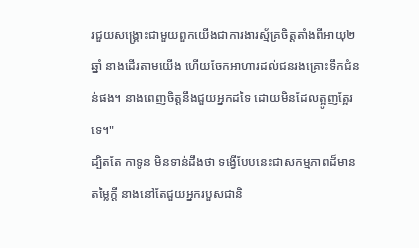រជួយសង្គ្រោះជាមួយពួកយើងជាការងារស្ម័គ្រចិត្តតាំងពីអាយុ២ឆ្នាំ នាងដើរតាមយើង ហើយចែកអាហារដល់ជនរងគ្រោះទឹកជំនន់ផង។ នាងពេញចិត្តនឹងជួយអ្នកដទៃ ដោយមិនដែលត្អូញត្អែរទេ។"
ដ្បិតតែ កាទូន មិនទាន់ដឹងថា ទង្វើបែបនេះជាសកម្មភាពដ៏មានតម្លៃក្ដី នាងនៅតែជួយអ្នករបួសជានិ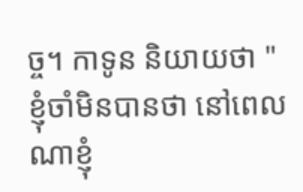ច្ច។ កាទូន និយាយថា "ខ្ញុំចាំមិនបានថា នៅពេលណាខ្ញុំ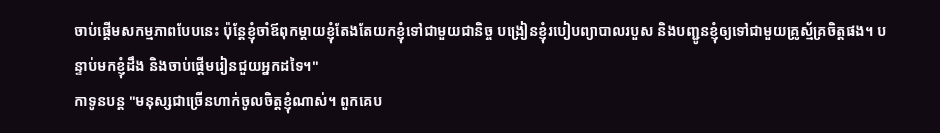ចាប់ផ្ដើមសកម្មភាពបែបនេះ ប៉ុន្តែខ្ញុំចាំឪពុកម្ដាយខ្ញុំតែងតែយកខ្ញុំទៅជាមួយជានិច្ច បង្រៀនខ្ញុំរបៀបព្យាបាលរបួស និងបញ្ជូនខ្ញុំឲ្យទៅជាមួយគ្រូស្ម័គ្រចិត្តផង។ បន្ទាប់មកខ្ញុំដឹង និងចាប់ផ្ដើមរៀនជួយអ្នកដទៃ។"
កាទូនបន្ត "មនុស្សជាច្រើនហាក់ចូលចិត្តខ្ញុំណាស់។ ពួកគេប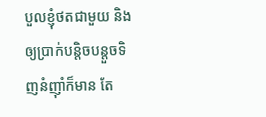បួលខ្ញុំថតជាមួយ និងឲ្យប្រាក់បន្តិចបន្តួចទិញនំញ៉ាំក៏មាន តែ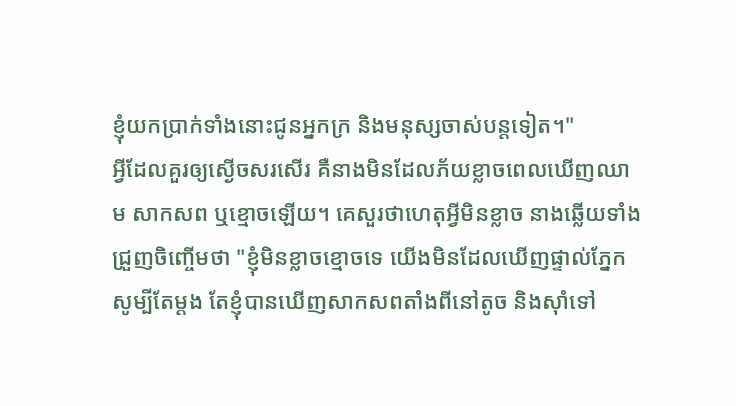ខ្ញុំយកប្រាក់ទាំងនោះជូនអ្នកក្រ និងមនុស្សចាស់បន្តទៀត។"
អ្វីដែលគួរឲ្យស្ងើចសរសើរ គឺនាងមិនដែលភ័យខ្លាចពេលឃើញឈាម សាកសព ឬខ្មោចឡើយ។ គេសួរថាហេតុអ្វីមិនខ្លាច នាងឆ្លើយទាំងជ្រួញចិញ្ចើមថា "ខ្ញុំមិនខ្លាចខ្មោចទេ យើងមិនដែលឃើញផ្ទាល់ភ្នែកសូម្បីតែម្ដង តែខ្ញុំបានឃើញសាកសពតាំងពីនៅតូច និងស៊ាំទៅ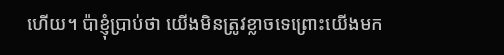ហើយ។ ប៉ាខ្ញុំប្រាប់ថា យើងមិនត្រូវខ្លាចទេព្រោះយើងមក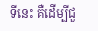ទីនេះ គឺដើម្បីជួ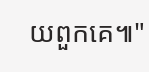យពួកគេ៕"